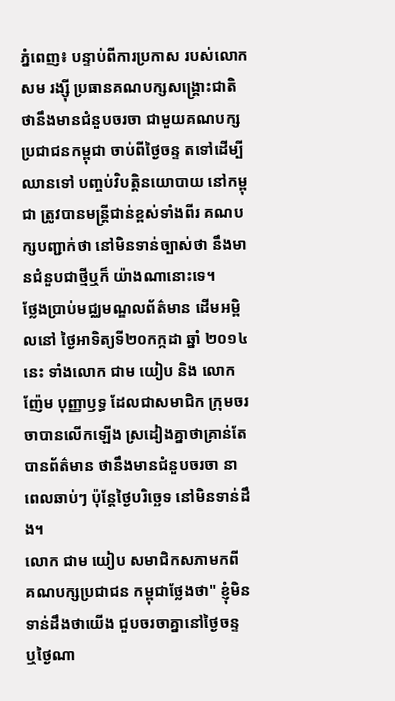ភ្នំពេញ៖ បន្ទាប់ពីការប្រកាស របស់លោក សម រង្ស៊ី ប្រធានគណបក្សសង្គ្រោះជាតិ ថានឹងមានជំនួបចរចា ជាមួយគណបក្សប្រជាជនកម្ពុជា ចាប់ពីថ្ងៃចន្ទ តទៅដើម្បីឈានទៅ បញ្ចប់វិបត្តិនយោបាយ នៅកម្ពុជា ត្រូវបានមន្ត្រីជាន់ខ្ពស់ទាំងពីរ គណបក្សបញ្ជាក់ថា នៅមិនទាន់ច្បាស់ថា នឹងមានជំនួបជាថ្មីឬក៏ យ៉ាងណានោះទេ។
ថ្លែងប្រាប់មជ្ឈមណ្ឌលព័ត៌មាន ដើមអម្ពិលនៅ ថ្ងៃអាទិត្យទី២០កក្កដា ឆ្នាំ ២០១៤ នេះ ទាំងលោក ជាម យៀប និង លោក ញ៉ែម បុញ្ញាឫទ្ធ ដែលជាសមាជិក ក្រុមចរចាបានលើកឡើង ស្រដៀងគ្នាថាគ្រាន់តែ បានព័ត៌មាន ថានឹងមានជំនួបចរចា នាពេលឆាប់ៗ ប៉ុន្តែថ្ងៃបរិច្ឆេទ នៅមិនទាន់ដឹង។
លោក ជាម យៀប សមាជិកសភាមកពី គណបក្សប្រជាជន កម្ពុជាថ្លែងថា" ខ្ញុំមិនទាន់ដឹងថាយើង ជួបចរចាគ្នានៅថ្ងៃចន្ទ ឬថ្ងៃណា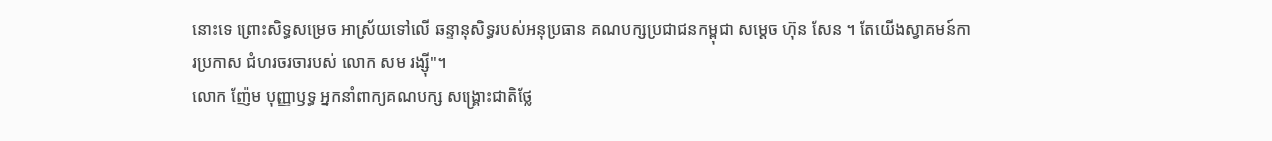នោះទេ ព្រោះសិទ្ធសម្រេច អាស្រ័យទៅលើ ឆន្ទានុសិទ្ធរបស់អនុប្រធាន គណបក្សប្រជាជនកម្ពុជា សម្ដេច ហ៊ុន សែន ។ តែយើងស្វាគមន៍ការប្រកាស ជំហរចរចារបស់ លោក សម រង្ស៊ី"។
លោក ញ៉ែម បុញ្ញាឫទ្ធ អ្នកនាំពាក្យគណបក្ស សង្គ្រោះជាតិថ្លែ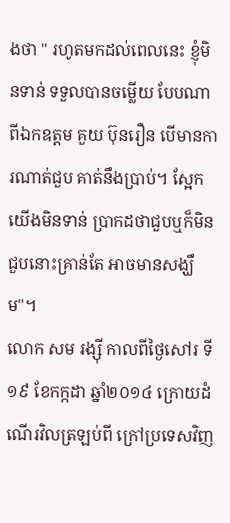ងថា " រហូតមកដល់ពេលនេះ ខ្ញុំមិនទាន់ ទទួលបានចម្លើយ បែបណាពីឯកឧត្តម គួយ ប៊ុនរឿន បើមានការណាត់ជួប គាត់នឹងប្រាប់។ ស្អែកយើងមិនទាន់ ប្រាកដថាជួបឬក៏មិនជួបនោះគ្រាន់តែ អាចមានសង្ឃឹម"។
លោក សម រង្ស៊ី កាលពីថ្ងៃសៅរ ទី១៩ ខែកក្កដា ឆ្នាំ២០១៤ ក្រោយដំណើរវិលត្រឡប់ពី ក្រៅប្រទេសវិញ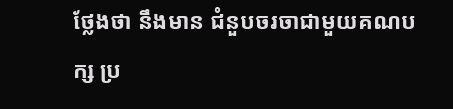ថ្លែងថា នឹងមាន ជំនួបចរចាជាមួយគណបក្ស ប្រ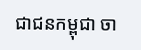ជាជនកម្ពុជា ចា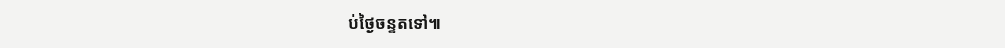ប់ថ្ងៃចន្ទតទៅ៕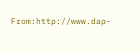From:http://www.dap-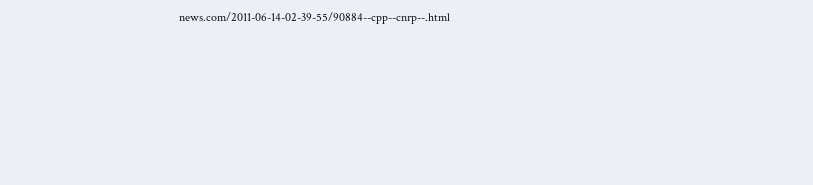news.com/2011-06-14-02-39-55/90884--cpp--cnrp--.html